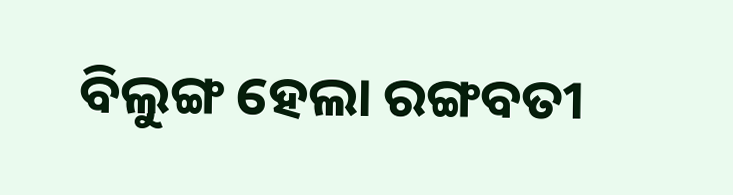ବିଲୁଙ୍ଗ ହେଲା ରଙ୍ଗବତୀ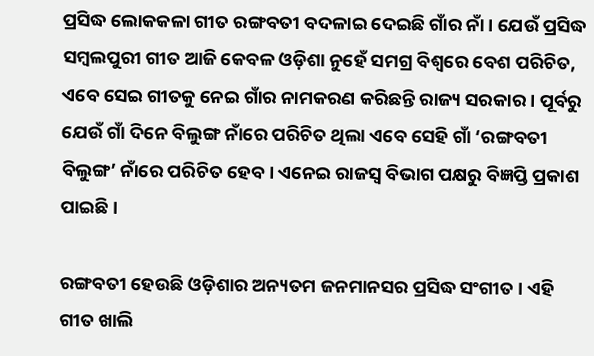ପ୍ରସିଦ୍ଧ ଲୋକକଳା ଗୀତ ରଙ୍ଗବତୀ ବଦଳାଇ ଦେଇଛି ଗାଁର ନାଁ । ଯେଉଁ ପ୍ରସିଦ୍ଧ ସମ୍ବଲପୁରୀ ଗୀତ ଆଜି କେବଳ ଓଡ଼ିଶା ନୁହେଁ ସମଗ୍ର ବିଶ୍ୱରେ ବେଶ ପରିଚିତ, ଏବେ ସେଇ ଗୀତକୁ ନେଇ ଗାଁର ନାମକରଣ କରିଛନ୍ତି ରାଜ୍ୟ ସରକାର । ପୂର୍ବରୁ ଯେଉଁ ଗାଁ ଦିନେ ବିଲୁଙ୍ଗ ନାଁରେ ପରିଚିତ ଥିଲା ଏବେ ସେହି ଗାଁ ‘ରଙ୍ଗବତୀ ବିଲୁଙ୍ଗ’ ନାଁରେ ପରିଚିତ ହେବ । ଏନେଇ ରାଜସ୍ୱ ବିଭାଗ ପକ୍ଷରୁ ବିଜ୍ଞପ୍ତି ପ୍ରକାଶ ପାଇଛି ।

ରଙ୍ଗବତୀ ହେଉଛି ଓଡ଼ିଶାର ଅନ୍ୟତମ ଜନମାନସର ପ୍ରସିଦ୍ଧ ସଂଗୀତ । ଏହି ଗୀତ ଖାଲି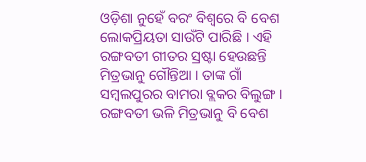ଓଡ଼ିଶା ନୁହେଁ ବରଂ ବିଶ୍ୱରେ ବି ବେଶ ଲୋକପ୍ରିୟତା ସାଉଁଟି ପାରିଛି । ଏହି ରଙ୍ଗବତୀ ଗୀତର ସ୍ରଷ୍ଟା ହେଉଛନ୍ତି ମିତ୍ରଭାନୁ ଗୌନ୍ତିଆ । ତାଙ୍କ ଗାଁ ସମ୍ବଲପୁରର ବାମରା ବ୍ଲକର ବିଲୁଙ୍ଗ । ରଙ୍ଗବତୀ ଭଳି ମିତ୍ରଭାନୁ ବି ବେଶ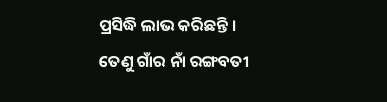ପ୍ରସିଦ୍ଧି ଲାଭ କରିଛନ୍ତି । ତେଣୁ ଗାଁର ନାଁ ରଙ୍ଗବତୀ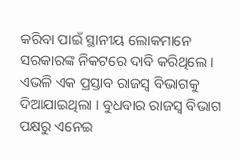କରିବା ପାଇଁ ସ୍ଥାନୀୟ ଲୋକମାନେ ସରକାରଙ୍କ ନିକଟରେ ଦାବି କରିଥିଲେ । ଏଭଳି ଏକ ପ୍ରସ୍ତାବ ରାଜସ୍ୱ ବିଭାଗକୁ ଦିଆଯାଇଥିଲା । ବୁଧବାର ରାଜସ୍ୱ ବିଭାଗ ପକ୍ଷରୁ ଏନେଇ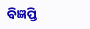ବିଜ୍ଞପ୍ତି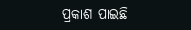ପ୍ରକାଶ ପାଇଛି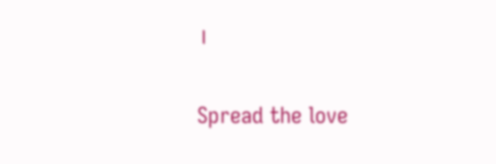।

Spread the love